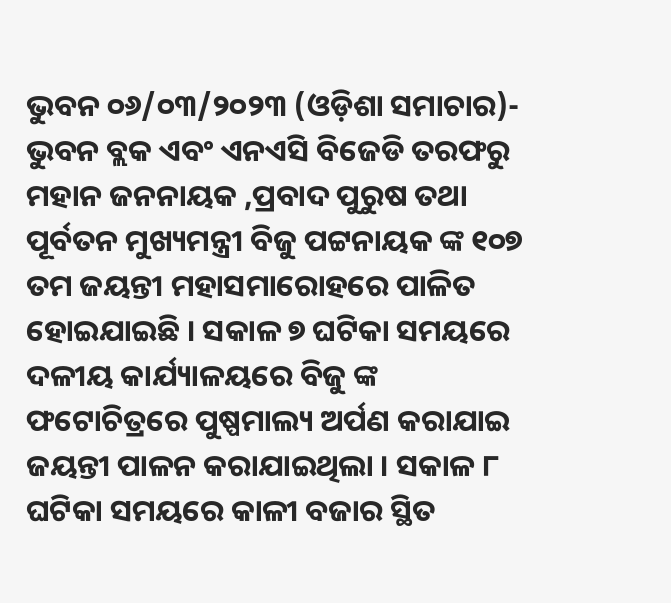ଭୁବନ ୦୬/୦୩/୨୦୨୩ (ଓଡ଼ିଶା ସମାଚାର)- ଭୁବନ ବ୍ଲକ ଏବଂ ଏନଏସି ବିଜେଡି ତରଫରୁ ମହାନ ଜନନାୟକ ,ପ୍ରବାଦ ପୁରୁଷ ତଥା ପୂର୍ବତନ ମୁଖ୍ୟମନ୍ତ୍ରୀ ବିଜୁ ପଟ୍ଟନାୟକ ଙ୍କ ୧୦୭ ତମ ଜୟନ୍ତୀ ମହାସମାରୋହରେ ପାଳିତ ହୋଇଯାଇଛି । ସକାଳ ୭ ଘଟିକା ସମୟରେ ଦଳୀୟ କାର୍ଯ୍ୟାଳୟରେ ବିଜୁ ଙ୍କ ଫଟୋଚିତ୍ରରେ ପୁଷ୍ପମାଲ୍ୟ ଅର୍ପଣ କରାଯାଇ ଜୟନ୍ତୀ ପାଳନ କରାଯାଇଥିଲା । ସକାଳ ୮ ଘଟିକା ସମୟରେ କାଳୀ ବଜାର ସ୍ଥିତ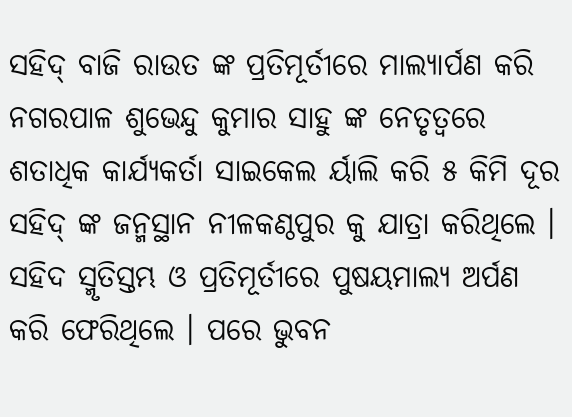ସହିଦ୍ ବାଜି ରାଉତ ଙ୍କ ପ୍ରତିମୂର୍ତୀରେ ମାଲ୍ୟାର୍ପଣ କରି ନଗରପାଳ ଶୁଭେନ୍ଦୁ କୁମାର ସାହୁ ଙ୍କ ନେତୃତ୍ୱରେ ଶତାଧିକ କାର୍ଯ୍ୟକର୍ତା ସାଇକେଲ ର୍ୟାଲି କରି ୫ କିମି ଦୂର ସହିଦ୍ ଙ୍କ ଜନ୍ମସ୍ଥାନ ନୀଳକଣ୍ଠପୁର କୁ ଯାତ୍ରା କରିଥିଲେ । ସହିଦ ସ୍ମୃତିସ୍ତମ୍ଭ ଓ ପ୍ରତିମୂର୍ତୀରେ ପୁଷୟମାଲ୍ୟ ଅର୍ପଣ କରି ଫେରିଥିଲେ । ପରେ ଭୁବନ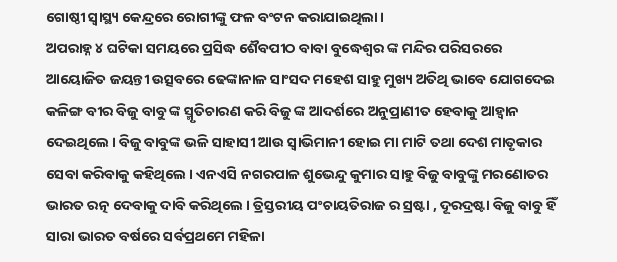ଗୋଷ୍ଠୀ ସ୍ୱାସ୍ଥ୍ୟ କେନ୍ଦ୍ରରେ ରୋଗୀଙ୍କୁ ଫଳ ବଂଟନ କରାଯାଇଥିଲା ।
ଅପରାହ୍ନ ୪ ଘଟିକା ସମୟରେ ପ୍ରସିଦ୍ଧ ଶୈବପୀଠ ବାବା ବୁଦ୍ଧେଶ୍ୱର ଙ୍କ ମନ୍ଦିର ପରିସରରେ ଆୟୋଜିତ ଜୟନ୍ତୀ ଉତ୍ସବରେ ଢେଙ୍କାନାଳ ସାଂସଦ ମହେଶ ସାହୁ ମୁଖ୍ୟ ଅତିଥି ଭାବେ ଯୋଗଦେଇ କଳିଙ୍ଗ ବୀର ବିଜୁ ବାବୁ ଙ୍କ ସ୍ମୃତିଚାରଣ କରି ବିଜୁ ଙ୍କ ଆଦର୍ଶରେ ଅନୁପ୍ରାଣୀତ ହେବାକୁ ଆହ୍ୱାନ ଦେଇଥିଲେ । ବିଜୁ ବାବୁଙ୍କ ଭଳି ସାହାସୀ ଆଉ ସ୍ୱାଭିମାନୀ ହୋଇ ମା ମାଟି ତଥା ଦେଶ ମାତୃକାର ସେବା କରିବାକୁ କହିଥିଲେ । ଏନଏସି ନଗରପାଳ ଶୁଭେନ୍ଦୁ କୁମାର ସାହୁ ବିଜୁ ବାବୁଙ୍କୁ ମରଣୋତର ଭାରତ ରତ୍ନ ଦେବାକୁ ଦାବି କରିଥିଲେ । ତ୍ରିସ୍ତରୀୟ ପଂଚାୟତିରାଜ ର ସ୍ରଷ୍ଟା , ଦୂରଦ୍ରଷ୍ଟା ବିଜୁ ବାବୁ ହିଁ ସାରା ଭାରତ ବର୍ଷରେ ସର୍ବପ୍ରଥମେ ମହିଳା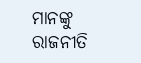ମାନଙ୍କୁ ରାଜନୀତି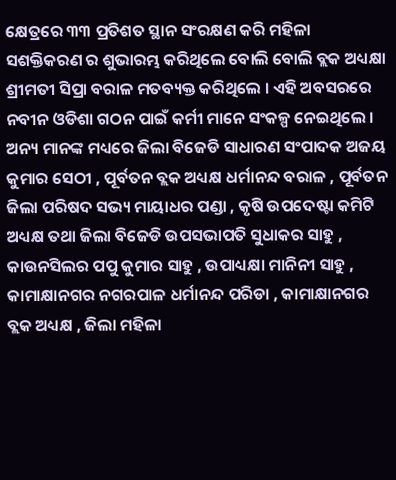କ୍ଷେତ୍ରରେ ୩୩ ପ୍ରତିଶତ ସ୍ଥାନ ସଂରକ୍ଷଣ କରି ମହିଳା ସଶକ୍ତିକରଣ ର ଶୁଭାରମ୍ଭ କରିଥିଲେ ବୋଲି ବୋଲି ବ୍ଲକ ଅଧ୍ୟକ୍ଷା ଶ୍ରୀମତୀ ସିପ୍ରା ବରାଳ ମତବ୍ୟକ୍ତ କରିଥିଲେ । ଏହି ଅବସରରେ ନବୀନ ଓଡିଶା ଗଠନ ପାଇଁ କର୍ମୀ ମାନେ ସଂକଳ୍ପ ନେଇଥିଲେ ।
ଅନ୍ୟ ମାନଙ୍କ ମଧ୍ୟରେ ଜିଲା ବିଜେଡି ସାଧାରଣ ସଂପାଦକ ଅଜୟ କୁମାର ସେଠୀ , ପୂର୍ବତନ ବ୍ଲକ ଅଧ୍ୟକ୍ଷ ଧର୍ମାନନ୍ଦ ବରାଳ , ପୂର୍ବତନ ଜିଲା ପରିଷଦ ସଭ୍ୟ ମାୟାଧର ପଣ୍ଡା , କୃଷି ଉପଦେଷ୍ଟା କମିଟି ଅଧ୍ୟକ୍ଷ ତଥା ଜିଲା ବିଜେଡି ଉପସଭାପତି ସୁଧାକର ସାହୁ , କାଉନସିଲର ପପୁ କୁମାର ସାହୁ , ଉପାଧ୍ୟକ୍ଷା ମାନିନୀ ସାହୁ , କାମାକ୍ଷାନଗର ନଗରପାଳ ଧର୍ମାନନ୍ଦ ପରିଡା , କାମାକ୍ଷାନଗର ବ୍ଲକ ଅଧ୍ୟକ୍ଷ , ଜିଲା ମହିଳା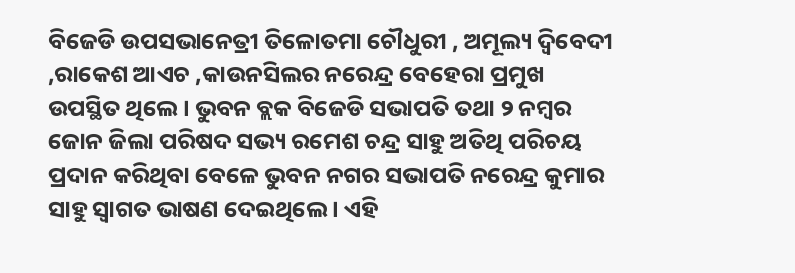ବିଜେଡି ଉପସଭାନେତ୍ରୀ ତିଳୋତମା ଚୌଧୁରୀ , ଅମୂଲ୍ୟ ଦ୍ୱିବେଦୀ ,ରାକେଶ ଆଏଚ ,କାଉନସିଲର ନରେନ୍ଦ୍ର ବେହେରା ପ୍ରମୁଖ ଉପସ୍ଥିତ ଥିଲେ । ଭୁବନ ବ୍ଲକ ବିଜେଡି ସଭାପତି ତଥା ୨ ନମ୍ବର ଜୋନ ଜିଲା ପରିଷଦ ସଭ୍ୟ ରମେଶ ଚନ୍ଦ୍ର ସାହୁ ଅତିଥି ପରିଚୟ ପ୍ରଦାନ କରିଥିବା ବେଳେ ଭୁବନ ନଗର ସଭାପତି ନରେନ୍ଦ୍ର କୁମାର ସାହୁ ସ୍ୱାଗତ ଭାଷଣ ଦେଇଥିଲେ । ଏହି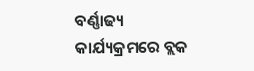ବର୍ଣ୍ଣାଢ୍ୟ କାର୍ଯ୍ୟକ୍ରମରେ ବ୍ଲକ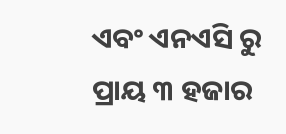ଏବଂ ଏନଏସି ରୁ ପ୍ରାୟ ୩ ହଜାର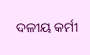ଦଳୀୟ କର୍ମୀ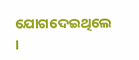ଯୋଗଦେଇଥିଲେ ।